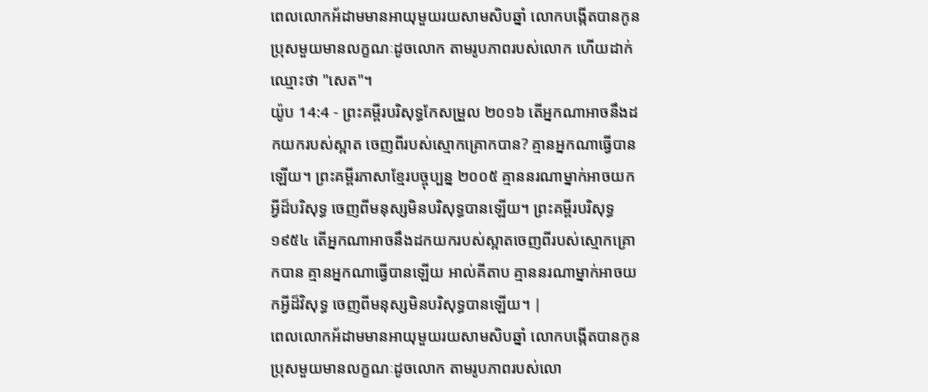ពេលលោកអ័ដាមមានអាយុមួយរយសាមសិបឆ្នាំ លោកបង្កើតបានកូនប្រុសមួយមានលក្ខណៈដូចលោក តាមរូបភាពរបស់លោក ហើយដាក់ឈ្មោះថា "សេត"។
យ៉ូប 14:4 - ព្រះគម្ពីរបរិសុទ្ធកែសម្រួល ២០១៦ តើអ្នកណាអាចនឹងដកយករបស់ស្អាត ចេញពីរបស់ស្មោកគ្រោកបាន? គ្មានអ្នកណាធ្វើបានឡើយ។ ព្រះគម្ពីរភាសាខ្មែរបច្ចុប្បន្ន ២០០៥ គ្មាននរណាម្នាក់អាចយកអ្វីដ៏បរិសុទ្ធ ចេញពីមនុស្សមិនបរិសុទ្ធបានឡើយ។ ព្រះគម្ពីរបរិសុទ្ធ ១៩៥៤ តើអ្នកណាអាចនឹងដកយករបស់ស្អាតចេញពីរបស់ស្មោកគ្រោកបាន គ្មានអ្នកណាធ្វើបានឡើយ អាល់គីតាប គ្មាននរណាម្នាក់អាចយកអ្វីដ៏វិសុទ្ធ ចេញពីមនុស្សមិនបរិសុទ្ធបានឡើយ។ |
ពេលលោកអ័ដាមមានអាយុមួយរយសាមសិបឆ្នាំ លោកបង្កើតបានកូនប្រុសមួយមានលក្ខណៈដូចលោក តាមរូបភាពរបស់លោ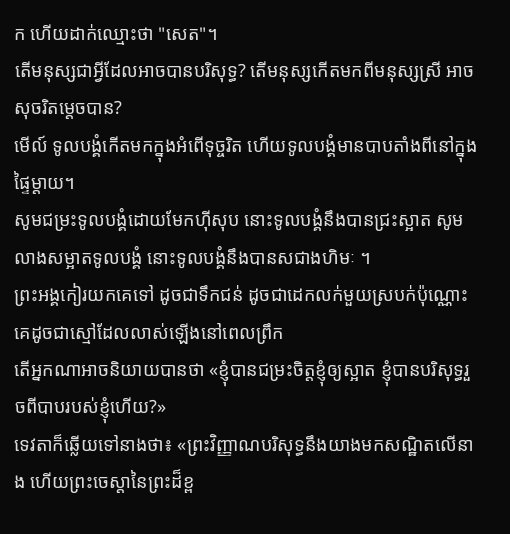ក ហើយដាក់ឈ្មោះថា "សេត"។
តើមនុស្សជាអ្វីដែលអាចបានបរិសុទ្ធ? តើមនុស្សកើតមកពីមនុស្សស្រី អាចសុចរិតម្ដេចបាន?
មើល៍ ទូលបង្គំកើតមកក្នុងអំពើទុច្ចរិត ហើយទូលបង្គំមានបាបតាំងពីនៅក្នុងផ្ទៃម្ដាយ។
សូមជម្រះទូលបង្គំដោយមែកហ៊ីសុប នោះទូលបង្គំនឹងបានជ្រះស្អាត សូមលាងសម្អាតទូលបង្គំ នោះទូលបង្គំនឹងបានសជាងហិមៈ ។
ព្រះអង្គកៀរយកគេទៅ ដូចជាទឹកជន់ ដូចជាដេកលក់មួយស្របក់ប៉ុណ្ណោះ គេដូចជាស្មៅដែលលាស់ឡើងនៅពេលព្រឹក
តើអ្នកណាអាចនិយាយបានថា «ខ្ញុំបានជម្រះចិត្តខ្ញុំឲ្យស្អាត ខ្ញុំបានបរិសុទ្ធរួចពីបាបរបស់ខ្ញុំហើយ?»
ទេវតាក៏ឆ្លើយទៅនាងថា៖ «ព្រះវិញ្ញាណបរិសុទ្ធនឹងយាងមកសណ្ឋិតលើនាង ហើយព្រះចេស្តានៃព្រះដ៏ខ្ព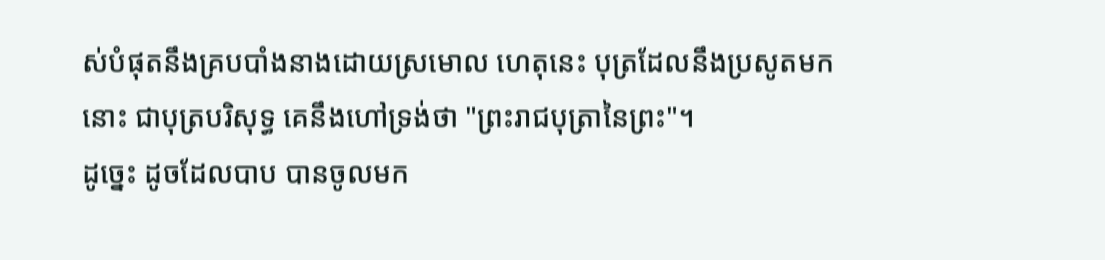ស់បំផុតនឹងគ្របបាំងនាងដោយស្រមោល ហេតុនេះ បុត្រដែលនឹងប្រសូតមកនោះ ជាបុត្របរិសុទ្ធ គេនឹងហៅទ្រង់ថា "ព្រះរាជបុត្រានៃព្រះ"។
ដូច្នេះ ដូចដែលបាប បានចូលមក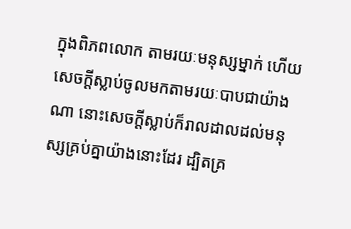ក្នុងពិភពលោក តាមរយៈមនុស្សម្នាក់ ហើយសេចក្តីស្លាប់ចូលមកតាមរយៈបាបជាយ៉ាងណា នោះសេចក្តីស្លាប់ក៏រាលដាលដល់មនុស្សគ្រប់គ្នាយ៉ាងនោះដែរ ដ្បិតគ្រ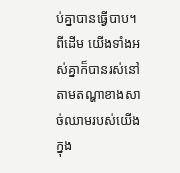ប់គ្នាបានធ្វើបាប។
ពីដើម យើងទាំងអស់គ្នាក៏បានរស់នៅតាមតណ្ហាខាងសាច់ឈាមរបស់យើង ក្នុង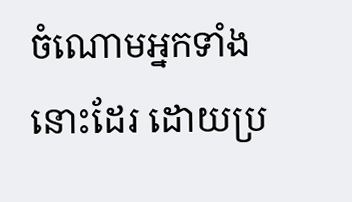ចំណោមអ្នកទាំងនោះដែរ ដោយប្រ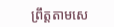ព្រឹត្តតាមសេ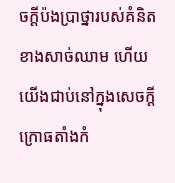ចក្តីប៉ងប្រាថ្នារបស់គំនិតខាងសាច់ឈាម ហើយយើងជាប់នៅក្នុងសេចក្ដីក្រោធតាំងកំ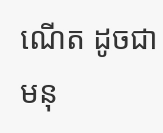ណើត ដូចជាមនុ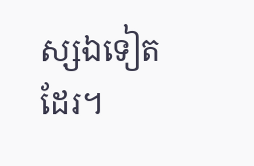ស្សឯទៀតដែរ។